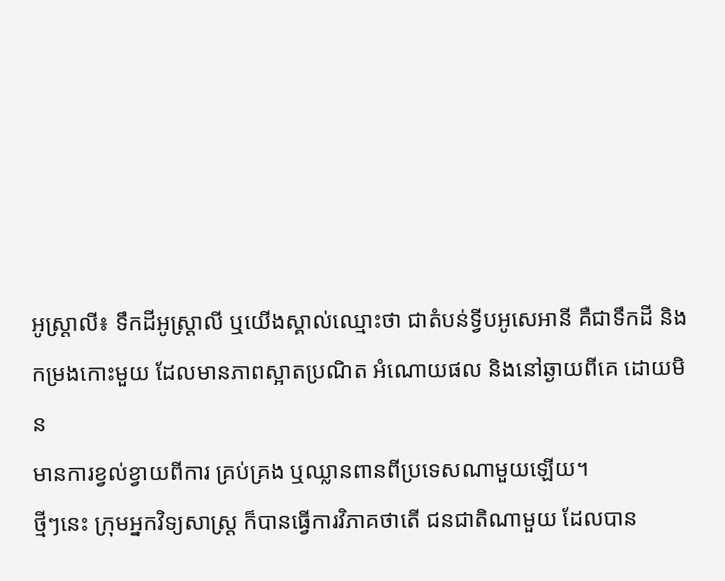អូស្រ្ដាលី៖ ទឹកដីអូស្រ្ដាលី ឬយើងស្គាល់ឈ្មោះថា ជាតំបន់ទ្វីបអូសេអានី គឺជាទឹកដី និង
កម្រងកោះមួយ ដែលមានភាពស្អាតប្រណិត អំណោយផល និងនៅឆ្ងាយពីគេ ដោយមិន
មានការខ្វល់ខ្វាយពីការ គ្រប់គ្រង ឬឈ្លានពានពីប្រទេសណាមួយឡើយ។
ថ្មីៗនេះ ក្រុមអ្នកវិទ្យសាស្រ្ដ ក៏បានធ្វើការវិភាគថាតើ ជនជាតិណាមួយ ដែលបាន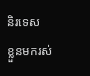និរទេស
ខ្លួនមករស់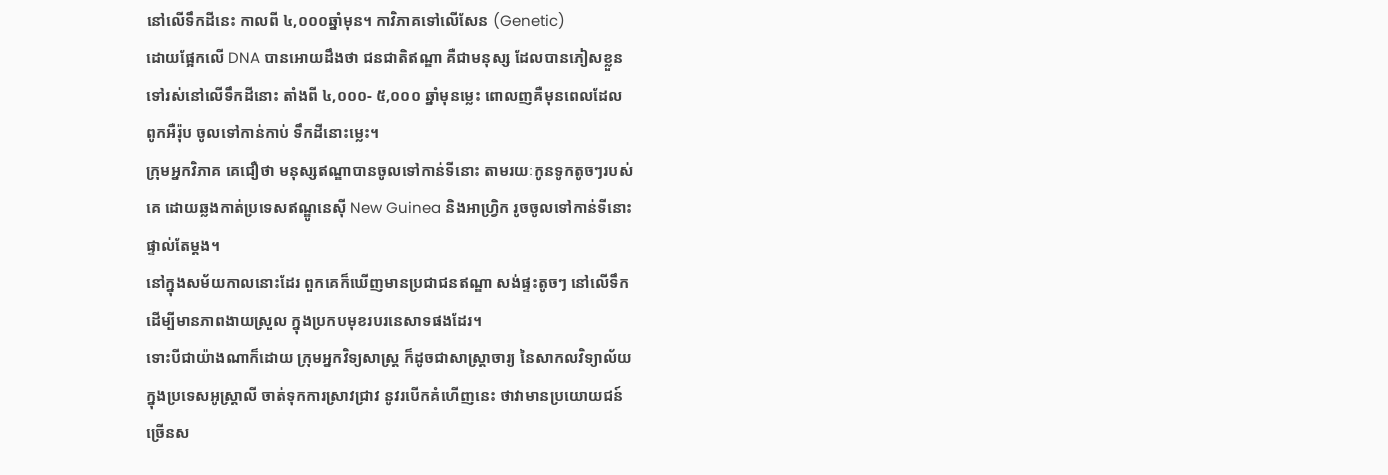នៅលើទឹកដីនេះ កាលពី ៤,០០០ឆ្នាំមុន។ កាវិភាគទៅលើសែន (Genetic)
ដោយផ្អែកលើ DNA បានអោយដឹងថា ជនជាតិឥណ្ឌា គឺជាមនុស្ស ដែលបានភៀសខ្លួន
ទៅរស់នៅលើទឹកដីនោះ តាំងពី ៤,០០០- ៥,០០០ ឆ្នាំមុនម្លេះ ពោលញគឺមុនពេលដែល
ពូកអឺរ៉ុប ចូលទៅកាន់កាប់ ទឹកដីនោះម្លេះ។
ក្រុមអ្នកវិភាគ គេជឿថា មនុស្សឥណ្ឌាបានចូលទៅកាន់ទីនោះ តាមរយៈកូនទូកតូចៗរបស់
គេ ដោយឆ្លងកាត់ប្រទេសឥណ្ឌូនេស៊ី New Guinea និងអាហ្វ្រិក រូចចូលទៅកាន់ទីនោះ
ផ្ទាល់តែម្ដង។
នៅក្នុងសម័យកាលនោះដែរ ពួកគេក៏ឃើញមានប្រជាជនឥណ្ឌា សង់ផ្ទះតូចៗ នៅលើទឹក
ដើម្បីមានភាពងាយស្រួល ក្នុងប្រកបមុខរបរនេសាទផងដែរ។
ទោះបីជាយ៉ាងណាក៏ដោយ ក្រុមអ្នកវិទ្យសាស្រ្ដ ក៏ដូចជាសាស្រ្ដាចារ្យ នៃសាកលវិទ្យាល័យ
ក្នុងប្រទេសអូស្រ្ដាលី ចាត់ទុកការស្រាវជ្រាវ នូវរបើកគំហើញនេះ ថាវាមានប្រយោយជន៍
ច្រើនស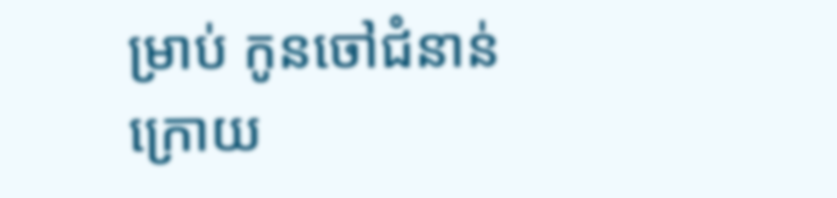ម្រាប់ កូនចៅជំនាន់ក្រោយ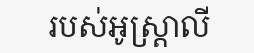របស់អូស្រ្ដាលី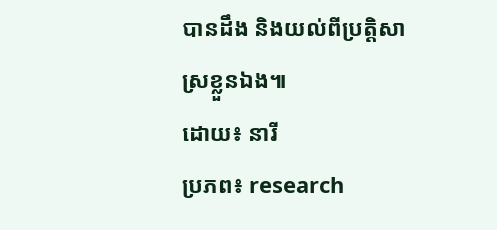បានដឹង និងយល់ពីប្រតិ្ដសាស្រខ្លួនឯង៕
ដោយ៖ នារី
ប្រភព៖ research